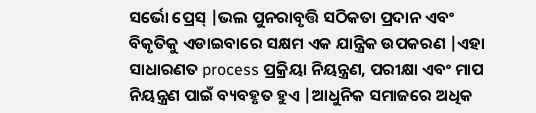ସର୍ଭୋ ପ୍ରେସ୍ |ଭଲ ପୁନରାବୃତ୍ତି ସଠିକତା ପ୍ରଦାନ ଏବଂ ବିକୃତିକୁ ଏଡାଇବାରେ ସକ୍ଷମ ଏକ ଯାନ୍ତ୍ରିକ ଉପକରଣ |ଏହା ସାଧାରଣତ process ପ୍ରକ୍ରିୟା ନିୟନ୍ତ୍ରଣ, ପରୀକ୍ଷା ଏବଂ ମାପ ନିୟନ୍ତ୍ରଣ ପାଇଁ ବ୍ୟବହୃତ ହୁଏ |ଆଧୁନିକ ସମାଜରେ ଅଧିକ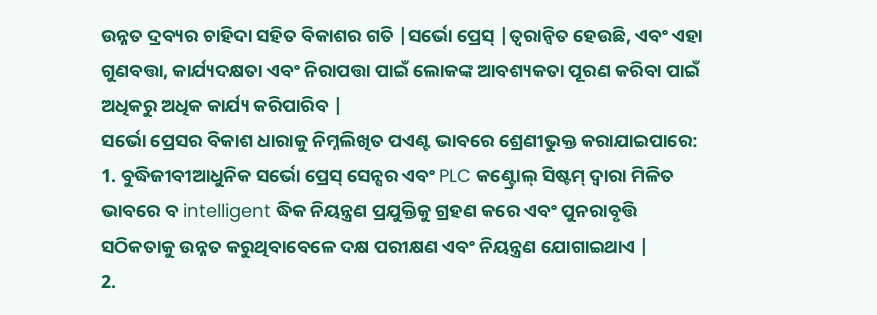ଉନ୍ନତ ଦ୍ରବ୍ୟର ଚାହିଦା ସହିତ ବିକାଶର ଗତି |ସର୍ଭୋ ପ୍ରେସ୍ |ତ୍ୱରାନ୍ୱିତ ହେଉଛି, ଏବଂ ଏହା ଗୁଣବତ୍ତା, କାର୍ଯ୍ୟଦକ୍ଷତା ଏବଂ ନିରାପତ୍ତା ପାଇଁ ଲୋକଙ୍କ ଆବଶ୍ୟକତା ପୂରଣ କରିବା ପାଇଁ ଅଧିକରୁ ଅଧିକ କାର୍ଯ୍ୟ କରିପାରିବ |
ସର୍ଭୋ ପ୍ରେସର ବିକାଶ ଧାରାକୁ ନିମ୍ନଲିଖିତ ପଏଣ୍ଟ ଭାବରେ ଶ୍ରେଣୀଭୁକ୍ତ କରାଯାଇପାରେ:
1. ବୁଦ୍ଧିଜୀବୀଆଧୁନିକ ସର୍ଭୋ ପ୍ରେସ୍ ସେନ୍ସର ଏବଂ PLC କଣ୍ଟ୍ରୋଲ୍ ସିଷ୍ଟମ୍ ଦ୍ୱାରା ମିଳିତ ଭାବରେ ବ intelligent ଦ୍ଧିକ ନିୟନ୍ତ୍ରଣ ପ୍ରଯୁକ୍ତିକୁ ଗ୍ରହଣ କରେ ଏବଂ ପୁନରାବୃତ୍ତି ସଠିକତାକୁ ଉନ୍ନତ କରୁଥିବାବେଳେ ଦକ୍ଷ ପରୀକ୍ଷଣ ଏବଂ ନିୟନ୍ତ୍ରଣ ଯୋଗାଇଥାଏ |
2.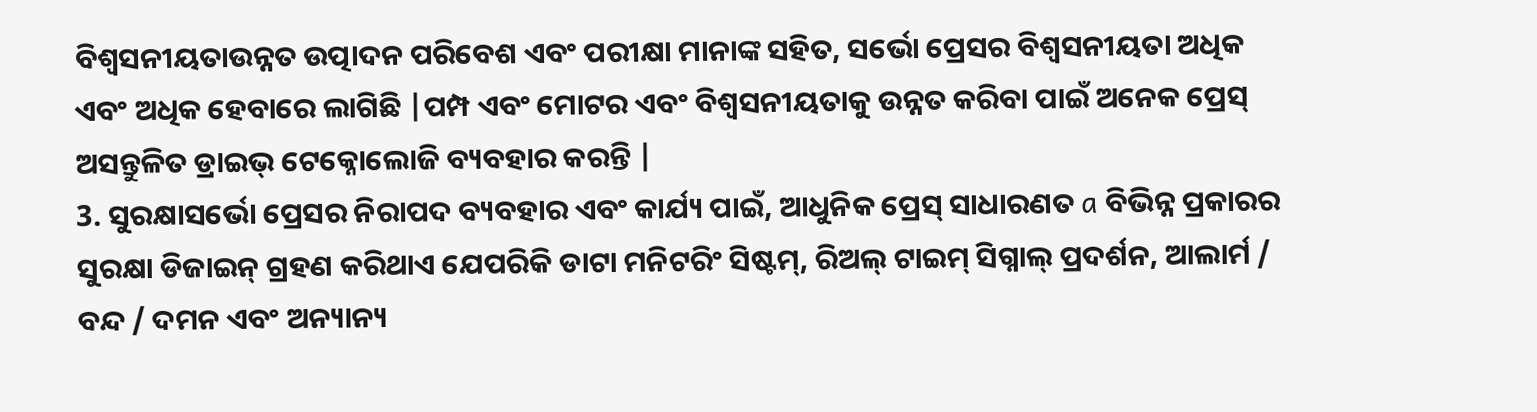ବିଶ୍ୱସନୀୟତାଉନ୍ନତ ଉତ୍ପାଦନ ପରିବେଶ ଏବଂ ପରୀକ୍ଷା ମାନାଙ୍କ ସହିତ, ସର୍ଭୋ ପ୍ରେସର ବିଶ୍ୱସନୀୟତା ଅଧିକ ଏବଂ ଅଧିକ ହେବାରେ ଲାଗିଛି |ପମ୍ପ ଏବଂ ମୋଟର ଏବଂ ବିଶ୍ୱସନୀୟତାକୁ ଉନ୍ନତ କରିବା ପାଇଁ ଅନେକ ପ୍ରେସ୍ ଅସନ୍ତୁଳିତ ଡ୍ରାଇଭ୍ ଟେକ୍ନୋଲୋଜି ବ୍ୟବହାର କରନ୍ତି |
3. ସୁରକ୍ଷାସର୍ଭୋ ପ୍ରେସର ନିରାପଦ ବ୍ୟବହାର ଏବଂ କାର୍ଯ୍ୟ ପାଇଁ, ଆଧୁନିକ ପ୍ରେସ୍ ସାଧାରଣତ a ବିଭିନ୍ନ ପ୍ରକାରର ସୁରକ୍ଷା ଡିଜାଇନ୍ ଗ୍ରହଣ କରିଥାଏ ଯେପରିକି ଡାଟା ମନିଟରିଂ ସିଷ୍ଟମ୍, ରିଅଲ୍ ଟାଇମ୍ ସିଗ୍ନାଲ୍ ପ୍ରଦର୍ଶନ, ଆଲାର୍ମ / ବନ୍ଦ / ଦମନ ଏବଂ ଅନ୍ୟାନ୍ୟ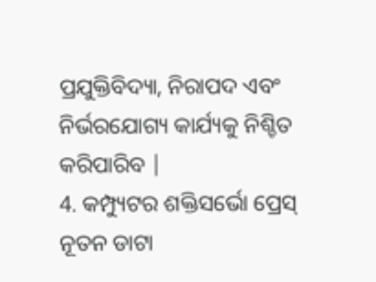ପ୍ରଯୁକ୍ତିବିଦ୍ୟା, ନିରାପଦ ଏବଂ ନିର୍ଭରଯୋଗ୍ୟ କାର୍ଯ୍ୟକୁ ନିଶ୍ଚିତ କରିପାରିବ |
4. କମ୍ପ୍ୟୁଟର ଶକ୍ତିସର୍ଭୋ ପ୍ରେସ୍ ନୂତନ ଡାଟା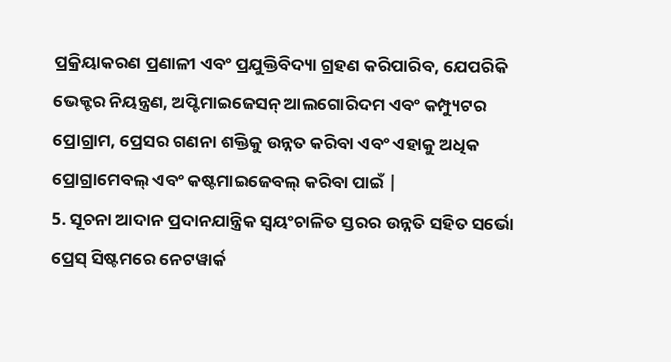ପ୍ରକ୍ରିୟାକରଣ ପ୍ରଣାଳୀ ଏବଂ ପ୍ରଯୁକ୍ତିବିଦ୍ୟା ଗ୍ରହଣ କରିପାରିବ, ଯେପରିକି ଭେକ୍ଟର ନିୟନ୍ତ୍ରଣ, ଅପ୍ଟିମାଇଜେସନ୍ ଆଲଗୋରିଦମ ଏବଂ କମ୍ପ୍ୟୁଟର ପ୍ରୋଗ୍ରାମ, ପ୍ରେସର ଗଣନା ଶକ୍ତିକୁ ଉନ୍ନତ କରିବା ଏବଂ ଏହାକୁ ଅଧିକ ପ୍ରୋଗ୍ରାମେବଲ୍ ଏବଂ କଷ୍ଟମାଇଜେବଲ୍ କରିବା ପାଇଁ |
5. ସୂଚନା ଆଦାନ ପ୍ରଦାନଯାନ୍ତ୍ରିକ ସ୍ୱୟଂଚାଳିତ ସ୍ତରର ଉନ୍ନତି ସହିତ ସର୍ଭୋ ପ୍ରେସ୍ ସିଷ୍ଟମରେ ନେଟୱାର୍କ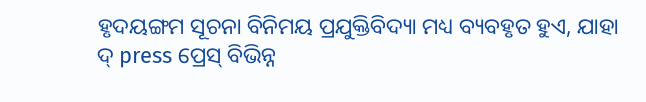ହୃଦୟଙ୍ଗମ ସୂଚନା ବିନିମୟ ପ୍ରଯୁକ୍ତିବିଦ୍ୟା ମଧ୍ୟ ବ୍ୟବହୃତ ହୁଏ, ଯାହା ଦ୍ press ପ୍ରେସ୍ ବିଭିନ୍ନ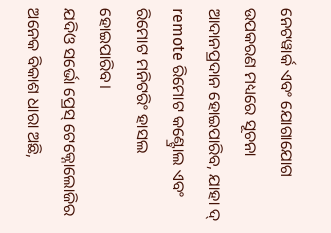ନେଟୱାର୍କ ଏବଂ ଯୋଗାଯୋଗ ଉପକରଣ ମଧ୍ୟରେ ସୂଚନା ଆଦାନପ୍ରଦାନ ହୋଇପାରିବ, ଯାହା ଦ୍ remote ରିମୋଟ କଣ୍ଟ୍ରୋଲ ଏବଂ ରିମୋଟ ମନିଟରିଂ ହାସଲ ହୋଇପାରିବ।
ଯଦିଓ ସର୍ଭୋ ପ୍ରେସ୍ ଟେକ୍ନୋଲୋଜିର ଅନେକ ବିକାଶ ଧାରା ଅଛି,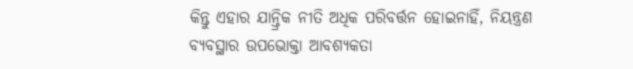କିନ୍ତୁ ଏହାର ଯାନ୍ତ୍ରିକ ନୀତି ଅଧିକ ପରିବର୍ତ୍ତନ ହୋଇନାହିଁ, ନିୟନ୍ତ୍ରଣ ବ୍ୟବସ୍ଥାର ଉପଭୋକ୍ତା ଆବଶ୍ୟକତା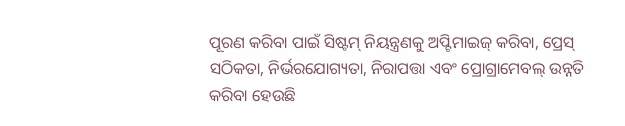ପୂରଣ କରିବା ପାଇଁ ସିଷ୍ଟମ୍ ନିୟନ୍ତ୍ରଣକୁ ଅପ୍ଟିମାଇଜ୍ କରିବା, ପ୍ରେସ୍ ସଠିକତା, ନିର୍ଭରଯୋଗ୍ୟତା, ନିରାପତ୍ତା ଏବଂ ପ୍ରୋଗ୍ରାମେବଲ୍ ଉନ୍ନତି କରିବା ହେଉଛି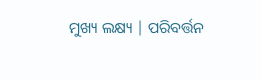ମୁଖ୍ୟ ଲକ୍ଷ୍ୟ | ପରିବର୍ତ୍ତନ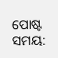ପୋଷ୍ଟ ସମୟ: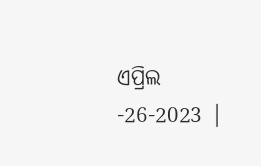ଏପ୍ରିଲ -26-2023 |